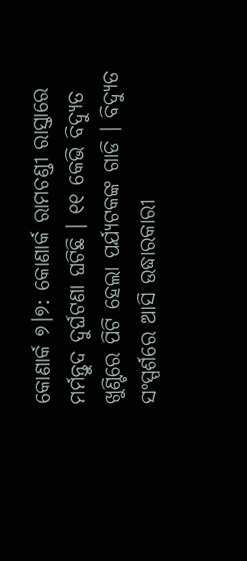କୋଣାର୍କ ୭।୭: କୋଣାର୍କ ରାମଚଣ୍ଡୀ ରାସ୍ତାରେ ମର୍ମନ୍ତୁଦ ଦୁର୍ଘଟଣା ଘଟିଛି । ୧୧ କେଭି ବିଦ୍ୟୁତ ଖୁଣ୍ଟିରେ ପିଟି ହେଲା ପର୍ଯ୍ୟଟକଙ୍କ ଗାଡି । ବିଦ୍ୟୁତ ସଂସ୍ପର୍ଶରେ ଆସି ଉଦ୍ଧାରକାରୀ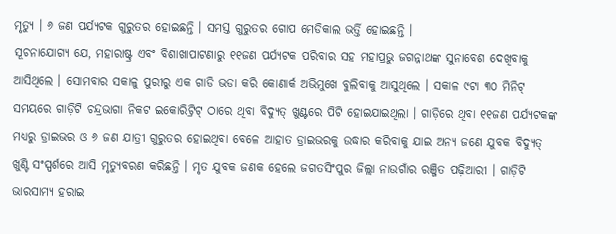ମୃତ୍ୟୁ । ୬ ଜଣ ପର୍ଯ୍ୟଟକ ଗୁରୁତର ହୋଇଛନ୍ତି । ସମସ୍ତ ଗୁରୁତର ଗୋପ ମେଡିକାଲ ଭର୍ତ୍ତି ହୋଇଛନ୍ତି ।
ସୂଚନାଯୋଗ୍ୟ ଯେ, ମହାରାଷ୍ଟ୍ର ଏବଂ ବିଶାଖାପାଟଣାରୁ ୧୧ଜଣ ପର୍ଯ୍ୟଟକ ପରିବାର ସହ ମହାପ୍ରଭୁ ଜଗନ୍ନାଥଙ୍କ ସୁନାବେଶ ଦେଖିବାକୁ ଆସିଥିଲେ । ସୋମବାର ସକାଳୁ ପୁରୀରୁ ଏକ ଗାଡି ଭଡା କରି କୋଣାର୍କ ଅଭିମୁଖେ ବୁଲିବାକୁ ଆସୁଥିଲେ । ସକାଳ ୯ଟା ୩୦ ମିନିଟ୍ ସମୟରେ ଗାଡ଼ିଟି ଚନ୍ଦ୍ରଭାଗା ନିକଟ ଇକୋରିଟ୍ରିଟ୍ ଠାରେ ଥିବା ବିଦ୍ୟୁତ୍ ଖୁଣ୍ଟରେ ପିଟି ହୋଇଯାଇଥିଲା । ଗାଡ଼ିରେ ଥିବା ୧୧ଜଣ ପର୍ଯ୍ୟଟକଙ୍କ ମଧ୍ୟରୁ ଡ୍ରାଇଭର ଓ ୬ ଜଣ ଯାତ୍ରୀ ଗୁରୁତର ହୋଇଥିବା ବେଳେ ଆହାତ ଡ୍ରାଇଭରକୁ ଉଦ୍ଧାର କରିବାକୁ ଯାଇ ଅନ୍ୟ ଜଣେ ଯୁବକ ବିଦ୍ୟୁତ୍ ଖୁଣ୍ଟି ସଂସ୍ପର୍ଶରେ ଆସି ମୃତ୍ୟୁବରଣ କରିଛନ୍ତି । ମୃତ ଯୁବକ ଜଣକ ହେଲେ ଜଗତସିଂପୁର ଜିଲ୍ଲା ନାଉଗାଁର ରଞ୍ଜିତ ପଢ଼ିଆରୀ । ଗାଡ଼ିଟି ଭାରସାମ୍ୟ ହରାଇ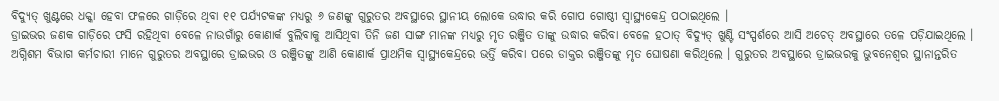ବିଦ୍ୟୁତ୍ ଖୁଣ୍ଟରେ ଧକ୍କା ହେବା ଫଳରେ ଗାଡ଼ିରେ ଥିବା ୧୧ ପର୍ଯ୍ୟଟକଙ୍କ ମଧ୍ୟରୁ ୬ ଜଣଙ୍କୁ ଗୁରୁତର ଅବସ୍ଥାରେ ସ୍ଥାନୀୟ ଲୋକେ ଉଦ୍ଧାର କରି ଗୋପ ଗୋଷ୍ଠୀ ସ୍ବାସ୍ଥ୍ୟକେନ୍ଦ୍ର ପଠାଇଥିଲେ ।
ଡ୍ରାଇଭର ଜଣକ ଗାଡ଼ିରେ ଫସି ରହିଥିବା ବେଳେ ନାଉଗାଁରୁ କୋଣାର୍କ ବୁଲିବାକୁ ଆସିଥିବା ତିନି ଜଣ ସାଙ୍ଗ ମାନଙ୍କ ମଧ୍ୟରୁ ମୃତ ରଞ୍ଜିତ ତାଙ୍କୁ ଉଦ୍ଧାର କରିବା ବେଳେ ହଠାତ୍ ବିଦ୍ୟୁତ୍ ଖୁଣ୍ଟି ସଂସ୍ପର୍ଶରେ ଆସି ଅଚେତ୍ ଅବସ୍ଥାରେ ତଳେ ପଡ଼ିଯାଇଥିଲେ । ଅଗ୍ନିଶମ ବିଭାଗ କର୍ମଚାରୀ ମାନେ ଗୁରୁତର ଅବସ୍ଥାରେ ଡ୍ରାଇଭର ଓ ରଞ୍ଜିତଙ୍କୁ ଆଣି କୋଣାର୍କ ପ୍ରାଥମିକ ସ୍ୱାସ୍ଥ୍ୟକେନ୍ଦ୍ରରେ ଭର୍ତ୍ତି କରିବା ପରେ ଡାକ୍ତର ରଞ୍ଜିତଙ୍କୁ ମୃତ ଘୋଷଣା କରିଥିଲେ । ଗୁରୁତର ଅବସ୍ଥାରେ ଡ୍ରାଇଭରକୁ ଭୁବନେଶ୍ୱର ସ୍ଥାନାନ୍ତରିତ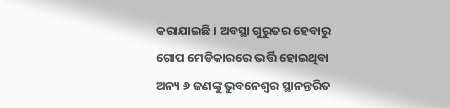କରାଯାଇଛି । ଅବସ୍ଥା ଗୁରୁତର ହେବାରୁ ଗୋପ ମେଡିକାରରେ ଭର୍ତ୍ତି ହୋଇଥିବା ଅନ୍ୟ ୬ ଜଣଙ୍କୁ ଭୁବନେଶ୍ୱର ସ୍ଥାନନ୍ତରିତ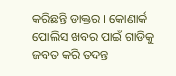କରିଛନ୍ତି ଡାକ୍ତର । କୋଣାର୍କ ପୋଲିସ ଖବର ପାଇଁ ଗାଡିକୁ ଜବତ କରି ତଦନ୍ତ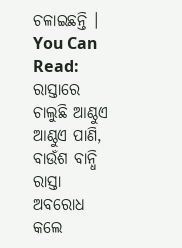ଚଳାଇଛନ୍ତି ।
You Can Read:
ରାସ୍ତାରେ ଚାଲୁଛି ଆଣ୍ଠୁଏ ଆଣ୍ଠୁଏ ପାଣି, ବାଉଁଶ ବାନ୍ଧି ରାସ୍ତା ଅବରୋଧ କଲେ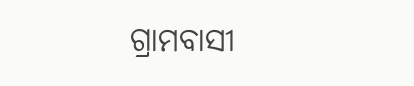ଗ୍ରାମବାସୀ